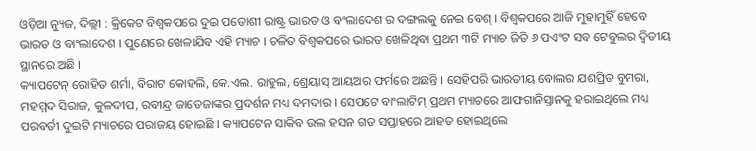ଓଡ଼ିଆ ନ୍ୟୁଜ, ଦିଲ୍ଲୀ : କ୍ରିକେଟ ବିଶ୍ୱକପରେ ଦୁଇ ପଡୋଶୀ ରାଷ୍ଟ୍ର ଭାରତ ଓ ବଂଲାଦେଶ ର ଦଙ୍ଗଲକୁ ନେଇ ବେଶ୍ । ବିଶ୍ୱକପରେ ଆଜି ମୁହାମୁହିଁ ହେବେ ଭାରତ ଓ ବାଂଲାଦେଶ । ପୁଣେରେ ଖେଳାଯିବ ଏହି ମ୍ୟାଚ । ଚଳିତ ବିଶ୍ୱକପରେ ଭାରତ ଖେଳିଥିବା ପ୍ରଥମ ୩ଟି ମ୍ୟାଚ ଜିତି ୬ ପଏଂଟ ସବ ଟେବୁଲର ଦ୍ୱିତୀୟ ସ୍ଥାନରେ ଅଛି ।
କ୍ୟାପଟେନ୍ ରୋହିତ ଶର୍ମା, ବିରାଟ କୋହଲି, କେ.ଏଲ. ରାହୁଲ, ଶ୍ରେୟାସ୍ ଆୟଅର ଫର୍ମରେ ଅଛନ୍ତି । ସେହିପରି ଭାରତୀୟ ବୋଲର ଯଶପ୍ରିତ ବୁମରା, ମହମ୍ମଦ ସିରାଜ, କୁଳଦୀପ, ରବୀନ୍ଦ୍ର ଜାଡେଜାଙ୍କର ପ୍ରଦର୍ଶନ ମଧ୍ୟ ଦମଦାର । ସେପଟେ ବାଂଲାଟିମ୍ ପ୍ରଥମ ମ୍ୟାଚରେ ଆଫଗାନିସ୍ତାନକୁ ହରାଇଥିଲେ ମଧ୍ୟ ପରବର୍ତୀ ଦୁଇଟି ମ୍ୟାଚରେ ପରାଜୟ ହୋଇଛି । କ୍ୟାପଟେନ ସାକିବ ଉଲ ହସନ ଗତ ସପ୍ତାହରେ ଆହତ ହୋଇଥିଲେ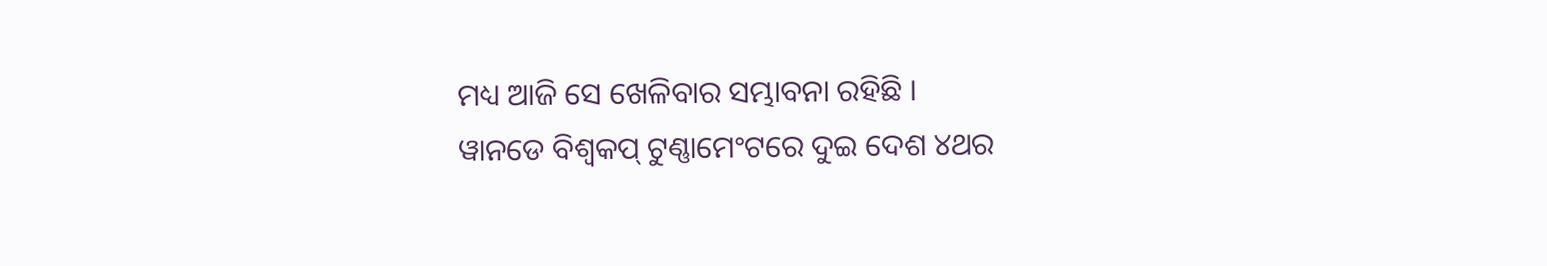ମଧ୍ୟ ଆଜି ସେ ଖେଳିବାର ସମ୍ଭାବନା ରହିଛି ।
ୱାନଡେ ବିଶ୍ୱକପ୍ ଟୁଣ୍ଣାମେଂଟରେ ଦୁଇ ଦେଶ ୪ଥର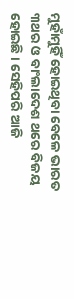ମୁହାଁମୁହିଁ ହୋଇଥିବା ବେଳେ ଭାରତ ୩ଥର ଓ ବାଂଲାଦେଶ ଥରେ ବିଜୟ ହୋଇଛି । ସେହିପରି ଆଜି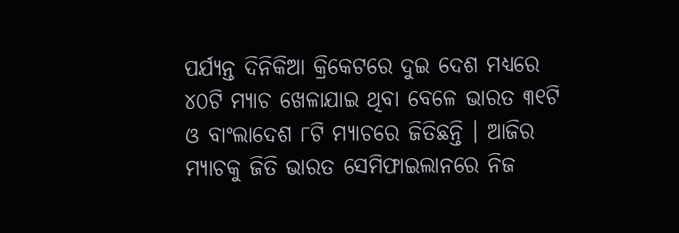ପର୍ଯ୍ୟନ୍ତ ଦିନିକିଆ କ୍ରିକେଟରେ ଦୁଇ ଦେଶ ମଧ୍ୟରେ ୪୦ଟି ମ୍ୟାଚ ଖେଳାଯାଇ ଥିବା ବେଳେ ଭାରତ ୩୧ଟି ଓ ବାଂଲାଦେଶ ୮ଟି ମ୍ୟାଚରେ ଜିତିଛନ୍ତି । ଆଜିର ମ୍ୟାଚକୁ ଜିତି ଭାରତ ସେମିଫାଇଲାନରେ ନିଜ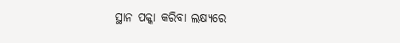ସ୍ଥାନ ପକ୍କା କରିବା ଲକ୍ଷ୍ୟରେ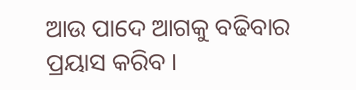ଆଉ ପାଦେ ଆଗକୁ ବଢିବାର ପ୍ରୟାସ କରିବ ।